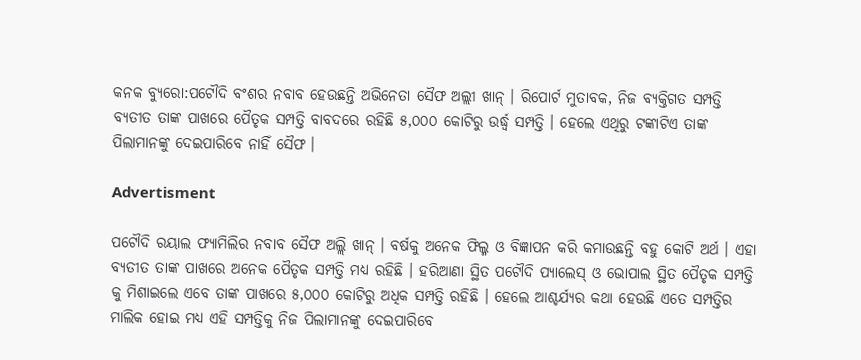କନକ ବ୍ୟୁରୋ:ପଟୌଦି ବଂଶର ନବାବ ହେଉଛନ୍ତି ଅଭିନେତା ସୈଫ ଅଲ୍ଲୀ ଖାନ୍ । ରିପୋର୍ଟ ମୁତାବକ, ନିଜ ବ୍ୟକ୍ତିଗତ ସମ୍ପତ୍ତି ବ୍ୟତୀତ ତାଙ୍କ ପାଖରେ ପୈତୃକ ସମ୍ପତ୍ତି ବାବଦରେ ରହିଛି ୫,୦୦୦ କୋଟିରୁ ଉର୍ଦ୍ଧ୍ୱ ସମ୍ପତ୍ତି । ହେଲେ ଏଥିରୁ ଟଙ୍କାଟିଏ ତାଙ୍କ ପିଲାମାନଙ୍କୁ ଦେଇପାରିବେ ନାହିଁ ସୈଫ ।

Advertisment

ପଟୌଦି ରୟାଲ ଫ୍ୟାମିଲିର ନବାବ ସୈଫ ଅଲ୍ଲି ଖାନ୍ । ବର୍ଷକୁ ଅନେକ ଫିଲ୍ମ ଓ ବିଜ୍ଞାପନ କରି କମାଉଛନ୍ତି ବହୁ କୋଟି ଅର୍ଥ । ଏହା ବ୍ୟତୀତ ତାଙ୍କ ପାଖରେ ଅନେକ ପୈତୃକ ସମ୍ପତ୍ତି ମଧ୍ୟ ରହିଛି । ହରିଆଣା ସ୍ଥିତ ପଟୌଦି ପ୍ୟାଲେସ୍ ଓ ଭୋପାଲ ସ୍ଥିତ ପୈତୃକ ସମ୍ପତ୍ତି କୁ ମିଶାଇଲେ ଏବେ ତାଙ୍କ ପାଖରେ ୫,୦୦୦ କୋଟିରୁ ଅଧିକ ସମ୍ପତ୍ତି ରହିଛି । ହେଲେ ଆଶ୍ଚର୍ଯ୍ୟର କଥା ହେଉଛି ଏତେ ସମ୍ପତ୍ତିର ମାଲିକ ହୋଇ ମଧ୍ୟ ଏହି ସମ୍ପତ୍ତିକୁ ନିଜ ପିଲାମାନଙ୍କୁ ଦେଇପାରିବେ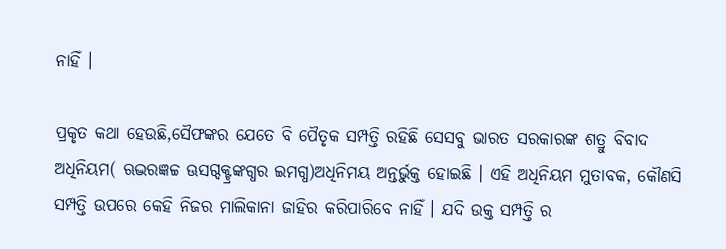ନାହିଁ ।

ପ୍ରକୃତ କଥା ହେଉଛି,ସୈଫଙ୍କର ଯେତେ ବି ପୈତୃକ ସମ୍ପତ୍ତି ରହିଛି ସେସବୁ ଭାରତ ସରକାରଙ୍କ ଶତ୍ରୁ ବିବାଦ ଅଧିନିୟମ( ଋଦ୍ଭରଜ୍ଞଚ୍ଚ ଊସଗ୍ଦକ୍ଟ୍ରଙ୍କଗ୍ଧର ଇମଗ୍ଧ)ଅଧିନିମୟ ଅନ୍ତର୍ଭୁକ୍ତ ହୋଇଛି । ଏହି ଅଧିନିୟମ ମୁତାବକ, କୌଣସି ସମ୍ପତ୍ତି ଉପରେ କେହି ନିଜର ମାଲିକାନା ଜାହିର କରିପାରିବେ ନାହିଁ । ଯଦି ଉକ୍ତ ସମ୍ପତ୍ତି ର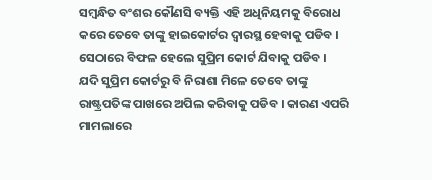ସମ୍ବନ୍ଧିତ ବଂଶର କୌଣସି ବ୍ୟକ୍ତି ଏହି ଅଧିନିୟମକୁ ବିରୋଧ କରେ ତେବେ ତାଙ୍କୁ ହାଇକୋର୍ଟର ଦ୍ୱାରସ୍ଥ ହେବାକୁ ପଡିବ । ସେଠାରେ ବିଫଳ ହେଲେ ସୁପ୍ରିମ କୋର୍ଟ ଯିବାକୁ ପଡିବ । ଯଦି ସୁପ୍ରିମ କୋର୍ଟରୁ ବି ନିରାଶା ମିଳେ ତେବେ ତାଙ୍କୁ ରାଷ୍ଟ୍ରପତିଙ୍କ ପାଖରେ ଅପିଲ କରିବାକୁ ପଡିବ । କାରଣ ଏପରି ମାମଲାରେ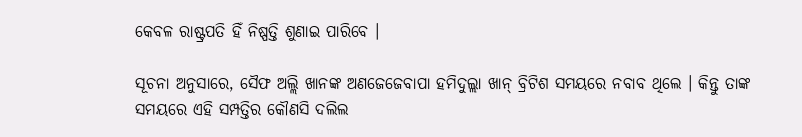କେବଳ ରାଷ୍ଟ୍ରପତି ହିଁ ନିଷ୍ପତ୍ତି ଶୁଣାଇ ପାରିବେ ।

ସୂଚନା ଅନୁସାରେ, ସୈଫ ଅଲ୍ଲି ଖାନଙ୍କ ଅଣଜେଜେବାପା ହମିଦୁଲ୍ଲା ଖାନ୍ ବ୍ରିଟିଶ ସମୟରେ ନବାବ ଥିଲେ । କିନ୍ତୁ ତାଙ୍କ ସମୟରେ ଏହି ସମ୍ପତ୍ତିର କୌଣସି ଦଲିଲ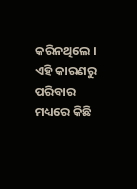କରିନଥିଲେ । ଏହି କାରଣରୁ ପରିବାର ମଧ୍ୟରେ କିଛି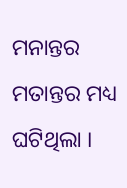ମନାନ୍ତର ମତାନ୍ତର ମଧ୍ୟ ଘଟିଥିଲା ।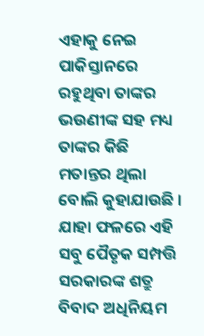ଏହାକୁ ନେଇ ପାକିସ୍ତାନରେ ରହୁଥିବା ତାଙ୍କର ଭଉଣୀଙ୍କ ସହ ମଧ୍ୟ ତାଙ୍କର କିଛି ମତାନ୍ତର ଥିଲା ବୋଲି କୁହାଯାଉଛି । ଯାହା ଫଳରେ ଏହି ସବୁ ପୈତୃକ ସମ୍ପତ୍ତି ସରକାରଙ୍କ ଶତ୍ରୁ ବିବାଦ ଅଧିନିୟମ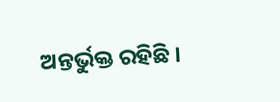ଅନ୍ତର୍ଭୁକ୍ତ ରହିଛି ।